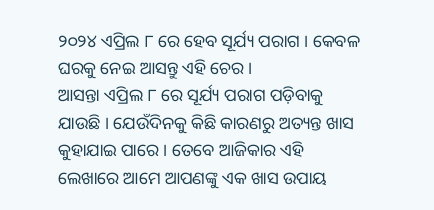୨୦୨୪ ଏପ୍ରିଲ ୮ ରେ ହେବ ସୂର୍ଯ୍ୟ ପରାଗ । କେବଳ ଘରକୁ ନେଇ ଆସନ୍ତୁ ଏହି ଚେର ।
ଆସନ୍ତା ଏପ୍ରିଲ ୮ ରେ ସୂର୍ଯ୍ୟ ପରାଗ ପଡ଼ିବାକୁ ଯାଉଛି । ଯେଉଁଦିନକୁ କିଛି କାରଣରୁ ଅତ୍ୟନ୍ତ ଖାସ କୁହାଯାଇ ପାରେ । ତେବେ ଆଜିକାର ଏହି ଲେଖାରେ ଆମେ ଆପଣଙ୍କୁ ଏକ ଖାସ ଉପାୟ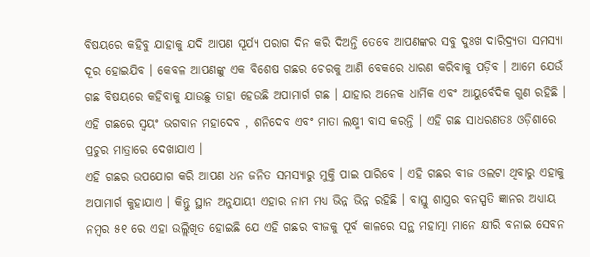ବିଷୟରେ କହିବୁ ଯାହାକୁ ଯଦି ଆପଣ ସୂର୍ଯ୍ୟ ପରାଗ ଦିନ କରି ଦିଅନ୍ତି ତେବେ ଆପଣଙ୍କର ସବୁ ଦୁଃଖ ଦାରିଦ୍ର୍ୟତା ସମସ୍ୟା ଦୂର ହୋଇଯିବ । କେବଳ ଆପଣଙ୍କୁ ଏକ ବିଶେଷ ଗଛର ଚେରକୁ ଆଣି ବେକରେ ଧାରଣ କରିବାକୁ ପଡ଼ିବ । ଆମେ ଯେଉଁ ଗଛ ବିଷୟରେ କହିବାକୁ ଯାଉଛୁ ତାହା ହେଉଛି ଅପାମାର୍ଗ ଗଛ । ଯାହାର ଅନେକ ଧାର୍ମିକ ଏବଂ ଆୟୁର୍ବେଦିକ ଗୁଣ ରହିଛି । ଏହି ଗଛରେ ସ୍ୱୟଂ ଭଗବାନ ମହାଦେବ , ଶନିଦେବ ଏବଂ ମାତା ଲକ୍ଷ୍ମୀ ବାସ କରନ୍ତି । ଏହି ଗଛ ସାଧରଣତଃ ଓଡ଼ିଶାରେ ପ୍ରଚୁର ମାତ୍ରାରେ ଦେଖାଯାଏ ।
ଏହି ଗଛର ଉପଯୋଗ କରି ଆପଣ ଧନ ଜନିତ ସମସ୍ୟାରୁ ମୁକ୍ତି ପାଇ ପାରିବେ । ଏହି ଗଛର ବୀଜ ଓଲଟା ଥିବାରୁ ଏହାକୁ ଅପାମାର୍ଗ କୁହାଯାଏ । କିନ୍ତୁ ସ୍ଥାନ ଅନୁଯାୟୀ ଏହାର ନାମ ମଧ୍ୟ ଭିନ୍ନ ଭିନ୍ନ ରହିଛି । ବାସ୍ତୁ ଶାସ୍ତ୍ରର ବନସ୍ପତି ଜ୍ଞାନର ଅଧ୍ୟାୟ ନମ୍ବର ୫୧ ରେ ଏହା ଉଲ୍ଲିଖିତ ହୋଇଛି ଯେ ଏହି ଗଛର ବୀଜକୁ ପୂର୍ବ କାଳରେ ସନ୍ଥ ମହାତ୍ମା ମାନେ କ୍ଷୀରି ବନାଇ ସେବନ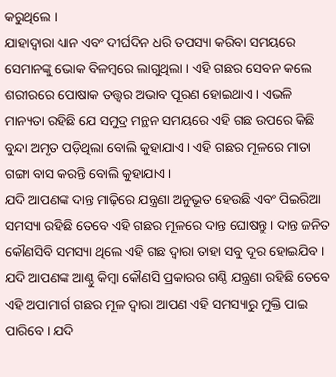କରୁଥିଲେ ।
ଯାହାଦ୍ୱାରା ଧ୍ୟାନ ଏବଂ ଦୀର୍ଘଦିନ ଧରି ତପସ୍ୟା କରିବା ସମୟରେ ସେମାନଙ୍କୁ ଭୋକ ବିଳମ୍ବରେ ଲାଗୁଥିଲା । ଏହି ଗଛର ସେବନ କଲେ ଶରୀରରେ ପୋଷାକ ତତ୍ତ୍ୱର ଅଭାବ ପୂରଣ ହୋଇଥାଏ । ଏଭଳି ମାନ୍ୟତା ରହିଛି ଯେ ସମୁଦ୍ର ମନ୍ଥନ ସମୟରେ ଏହି ଗଛ ଉପରେ କିଛି ବୁନ୍ଦା ଅମୃତ ପଡ଼ିଥିଲା ବୋଲି କୁହାଯାଏ । ଏହି ଗଛର ମୂଳରେ ମାତା ଗଙ୍ଗା ବାସ କରନ୍ତି ବୋଲି କୁହାଯାଏ ।
ଯଦି ଆପଣଙ୍କ ଦାନ୍ତ ମାଢ଼ିରେ ଯନ୍ତ୍ରଣା ଅନୁଭୂତ ହେଉଛି ଏବଂ ପିଇରିଆ ସମସ୍ୟା ରହିଛି ତେବେ ଏହି ଗଛର ମୂଳରେ ଦାନ୍ତ ଘୋଷନ୍ତୁ । ଦାନ୍ତ ଜନିତ କୌଣସିବି ସମସ୍ୟା ଥିଲେ ଏହି ଗଛ ଦ୍ୱାରା ତାହା ସବୁ ଦୂର ହୋଇଯିବ । ଯଦି ଆପଣଙ୍କ ଆଣ୍ଠୁ କିମ୍ବା କୌଣସି ପ୍ରକାରର ଗଣ୍ଠି ଯନ୍ତ୍ରଣା ରହିଛି ତେବେ ଏହି ଅପାମାର୍ଗ ଗଛର ମୂଳ ଦ୍ୱାରା ଆପଣ ଏହି ସମସ୍ୟାରୁ ମୁକ୍ତି ପାଇ ପାରିବେ । ଯଦି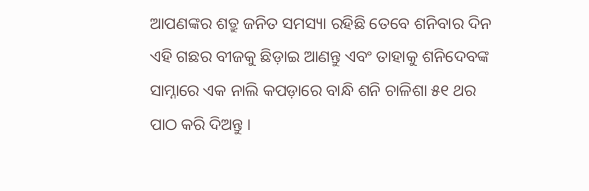ଆପଣଙ୍କର ଶତ୍ରୁ ଜନିତ ସମସ୍ୟା ରହିଛି ତେବେ ଶନିବାର ଦିନ ଏହି ଗଛର ବୀଜକୁ ଛିଡ଼ାଇ ଆଣନ୍ତୁ ଏବଂ ତାହାକୁ ଶନିଦେବଙ୍କ ସାମ୍ନାରେ ଏକ ନାଲି କପଡ଼ାରେ ବାନ୍ଧି ଶନି ଚାଳିଶା ୫୧ ଥର ପାଠ କରି ଦିଅନ୍ତୁ ।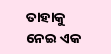ତାହାକୁ ନେଇ ଏକ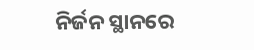ନିର୍ଜନ ସ୍ଥାନରେ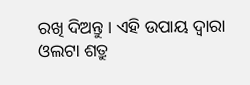ରଖି ଦିଅନ୍ତୁ । ଏହି ଉପାୟ ଦ୍ୱାରା ଓଲଟା ଶତ୍ରୁ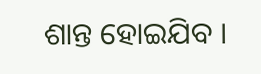ଶାନ୍ତ ହୋଇଯିବ ।